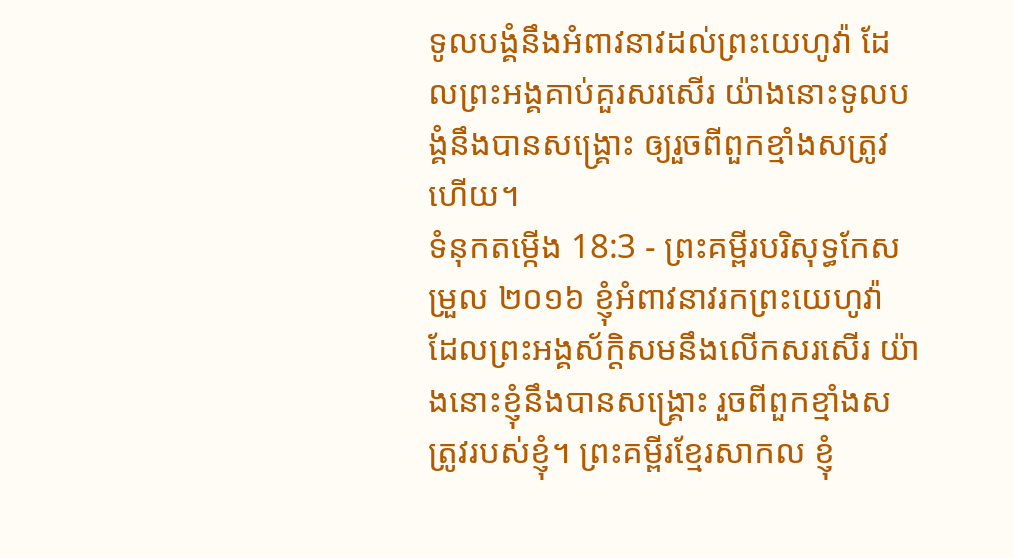ទូលបង្គំនឹងអំពាវនាវដល់ព្រះយេហូវ៉ា ដែលព្រះអង្គគាប់គួរសរសើរ យ៉ាងនោះទូលបង្គំនឹងបានសង្គ្រោះ ឲ្យរួចពីពួកខ្មាំងសត្រូវហើយ។
ទំនុកតម្កើង 18:3 - ព្រះគម្ពីរបរិសុទ្ធកែសម្រួល ២០១៦ ខ្ញុំអំពាវនាវរកព្រះយេហូវ៉ា ដែលព្រះអង្គស័ក្ដិសមនឹងលើកសរសើរ យ៉ាងនោះខ្ញុំនឹងបានសង្គ្រោះ រួចពីពួកខ្មាំងសត្រូវរបស់ខ្ញុំ។ ព្រះគម្ពីរខ្មែរសាកល ខ្ញុំ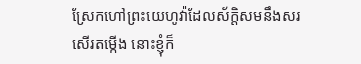ស្រែកហៅព្រះយេហូវ៉ាដែលស័ក្ដិសមនឹងសរសើរតម្កើង នោះខ្ញុំក៏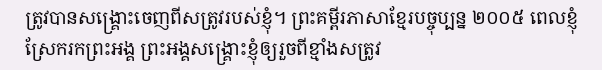ត្រូវបានសង្គ្រោះចេញពីសត្រូវរបស់ខ្ញុំ។ ព្រះគម្ពីរភាសាខ្មែរបច្ចុប្បន្ន ២០០៥ ពេលខ្ញុំស្រែករកព្រះអង្គ ព្រះអង្គសង្គ្រោះខ្ញុំឲ្យរួចពីខ្មាំងសត្រូវ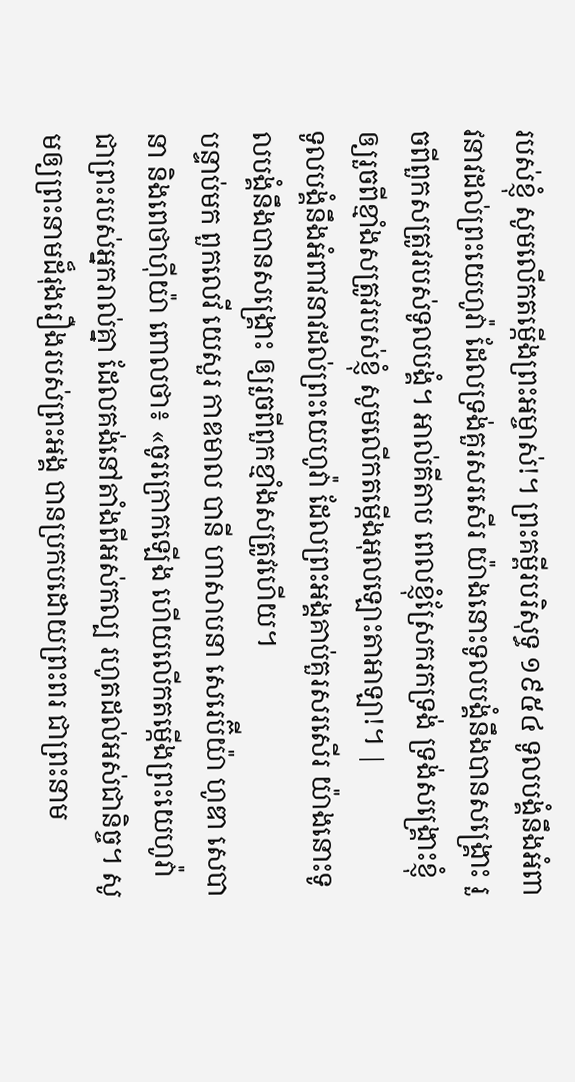របស់ខ្ញុំ សូមលើកតម្កើងព្រះអម្ចាស់!។ ព្រះគម្ពីរបរិសុទ្ធ ១៩៥៤ ទូលបង្គំនឹងអំពាវនាវដល់ព្រះយេហូវ៉ា ដែលទ្រង់គួរសរសើរ យ៉ាងនោះទូលបង្គំនឹងបានសង្គ្រោះ រួចពីពួកសត្រូវរបស់ទូលបង្គំ។ អាល់គីតាប ពេលខ្ញុំស្រែករកទ្រង់ ទ្រង់សង្គ្រោះខ្ញុំឲ្យរួចពីខ្មាំងសត្រូវរបស់ខ្ញុំ សូមលើកតម្កើងអុលឡោះតាអាឡា!។ |
ទូលបង្គំនឹងអំពាវនាវដល់ព្រះយេហូវ៉ា ដែលព្រះអង្គគាប់គួរសរសើរ យ៉ាងនោះទូលបង្គំនឹងបានសង្គ្រោះ ឲ្យរួចពីពួកខ្មាំងសត្រូវហើយ។
បន្ទាប់មក ពួកលេវី យេសួរ កាឌមាល បានី ហាសាបនា សេរេប៊ីយ៉ា ហូឌា សេបានា និងពេថាហ៊ីយ៉ា ពោលថា៖ «ចូរក្រោកឡើង ហើយលើកតម្កើងព្រះយេហូវ៉ាជាព្រះរបស់អ្នករាល់គ្នា ដែលគង់នៅតាំងពីអស់កល្ប រហូតដល់អស់ជានិច្ច។ សូមឲ្យព្រះនាមដ៏រុងរឿងរបស់ព្រះអង្គ បានប្រកបដោយព្រះពរ ជាព្រះនាម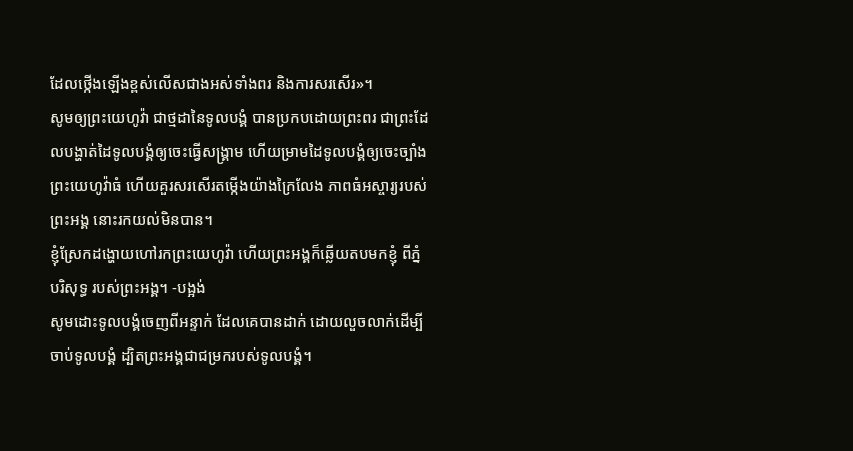ដែលថ្កើងឡើងខ្ពស់លើសជាងអស់ទាំងពរ និងការសរសើរ»។
សូមឲ្យព្រះយេហូវ៉ា ជាថ្មដានៃទូលបង្គំ បានប្រកបដោយព្រះពរ ជាព្រះដែលបង្ហាត់ដៃទូលបង្គំឲ្យចេះធ្វើសង្គ្រាម ហើយម្រាមដៃទូលបង្គំឲ្យចេះច្បាំង
ព្រះយេហូវ៉ាធំ ហើយគួរសរសើរតម្កើងយ៉ាងក្រៃលែង ភាពធំអស្ចារ្យរបស់ព្រះអង្គ នោះរកយល់មិនបាន។
ខ្ញុំស្រែកដង្ហោយហៅរកព្រះយេហូវ៉ា ហើយព្រះអង្គក៏ឆ្លើយតបមកខ្ញុំ ពីភ្នំបរិសុទ្ធ របស់ព្រះអង្គ។ -បង្អង់
សូមដោះទូលបង្គំចេញពីអន្ទាក់ ដែលគេបានដាក់ ដោយលួចលាក់ដើម្បីចាប់ទូលបង្គំ ដ្បិតព្រះអង្គជាជម្រករបស់ទូលបង្គំ។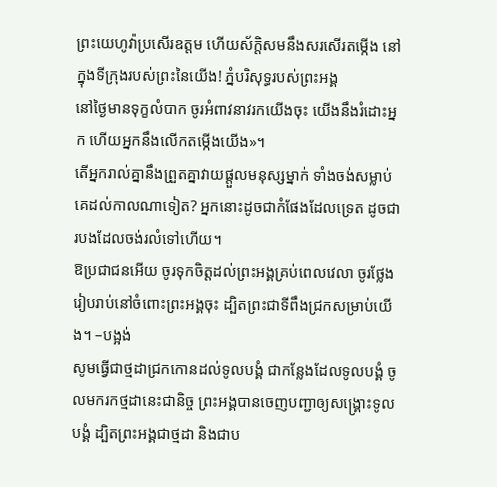ព្រះយេហូវ៉ាប្រសើរឧត្តម ហើយស័ក្ដិសមនឹងសរសើរតម្កើង នៅក្នុងទីក្រុងរបស់ព្រះនៃយើង! ភ្នំបរិសុទ្ធរបស់ព្រះអង្គ
នៅថ្ងៃមានទុក្ខលំបាក ចូរអំពាវនាវរកយើងចុះ យើងនឹងរំដោះអ្នក ហើយអ្នកនឹងលើកតម្កើងយើង»។
តើអ្នករាល់គ្នានឹងព្រួតគ្នាវាយផ្ដួលមនុស្សម្នាក់ ទាំងចង់សម្លាប់គេដល់កាលណាទៀត? អ្នកនោះដូចជាកំផែងដែលទ្រេត ដូចជារបងដែលចង់រលំទៅហើយ។
ឱប្រជាជនអើយ ចូរទុកចិត្តដល់ព្រះអង្គគ្រប់ពេលវេលា ចូរថ្លែងរៀបរាប់នៅចំពោះព្រះអង្គចុះ ដ្បិតព្រះជាទីពឹងជ្រកសម្រាប់យើង។ –បង្អង់
សូមធ្វើជាថ្មដាជ្រកកោនដល់ទូលបង្គំ ជាកន្លែងដែលទូលបង្គំ ចូលមករកថ្មដានេះជានិច្ច ព្រះអង្គបានចេញបញ្ជាឲ្យសង្គ្រោះទូលបង្គំ ដ្បិតព្រះអង្គជាថ្មដា និងជាប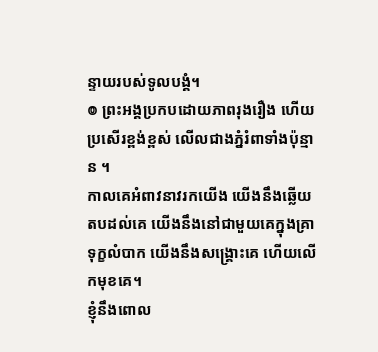ន្ទាយរបស់ទូលបង្គំ។
៙ ព្រះអង្គប្រកបដោយភាពរុងរឿង ហើយប្រសើរខ្ពង់ខ្ពស់ លើលជាងភ្នំរំពាទាំងប៉ុន្មាន ។
កាលគេអំពាវនាវរកយើង យើងនឹងឆ្លើយតបដល់គេ យើងនឹងនៅជាមួយគេក្នុងគ្រាទុក្ខលំបាក យើងនឹងសង្គ្រោះគេ ហើយលើកមុខគេ។
ខ្ញុំនឹងពោល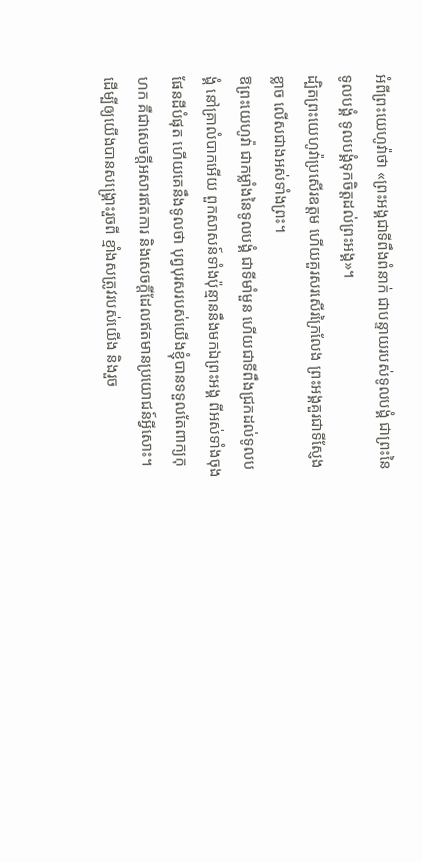អំពីព្រះយេហូវ៉ាថា «ព្រះអង្គជាទីពឹងពំនាក់ ជាបន្ទាយរបស់ទូលបង្គំ ជាព្រះនៃទូលបង្គំ ទូលបង្គំទុកចិត្តដល់ព្រះអង្គ»។
ដ្បិតព្រះយេហូវ៉ាប្រសើរឧត្តម ហើយគួរសរសើរក្រៃលែង ព្រះអង្គគួរជាទីស្ញែងខ្លាច លើសជាងអស់ទាំងព្រះ។
ឱព្រះយេហូវ៉ា ជាកម្លាំងនៃទូលបង្គំ ជាទីមាំមួន ហើយជាទីពឹងជ្រកដល់ទូលបង្គំ នៅគ្រាលំបាកអើយ ពួកសាសន៍ទាំងប៉ុន្មាននឹងមកឯព្រះអង្គ ពីអស់ទាំងចុងផែនដីបំផុត ហើយគេនឹងទូលថា បុព្វបុរសរបស់យើងខ្ញុំបានទទួលតែពាក្យកុហក គឺជាសេចក្ដីអសារឥតការ និងសេចក្ដីដែលឥតមានប្រយោជន៍អ្វីសោះ។
ដើម្បីឲ្យយើងបានសង្គ្រោះរួចពី ខ្មាំងសត្រូវរបស់យើង និងរួច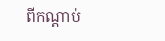ពីកណ្តាប់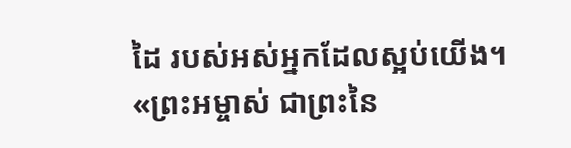ដៃ របស់អស់អ្នកដែលស្អប់យើង។
«ព្រះអម្ចាស់ ជាព្រះនៃ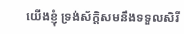យើងខ្ញុំ ទ្រង់ស័ក្តិសមនឹងទទួលសិរី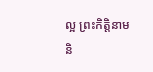ល្អ ព្រះកិត្តិនាម និ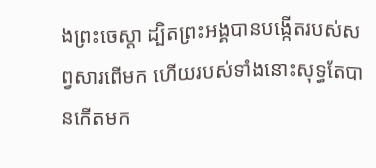ងព្រះចេស្តា ដ្បិតព្រះអង្គបានបង្កើតរបស់សព្វសារពើមក ហើយរបស់ទាំងនោះសុទ្ធតែបានកើតមក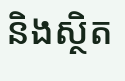និងស្ថិត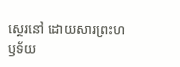ស្ថេរនៅ ដោយសារព្រះហឫទ័យ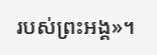របស់ព្រះអង្គ»។